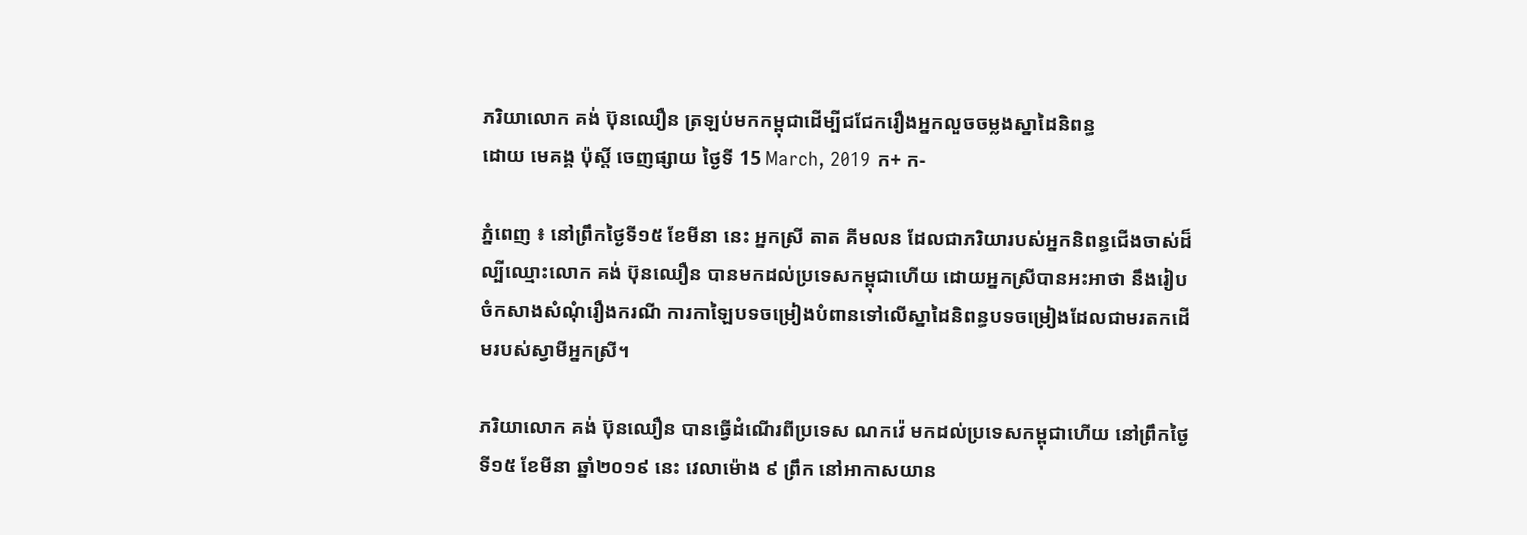ភរិយាលោក គង់ ប៊ុនឈឿន ត្រឡប់មកកម្ពុជាដើម្បីជជែករឿងអ្នកលួចចម្លងស្នាដៃនិពន្ធ
ដោយ មេគង្គ ប៉ុស្តិ៍ ចេញផ្សាយ ថ្ងៃទី 15 March, 2019 ក+ ក-

ភ្នំពេញ ៖ នៅព្រឹកថ្ងៃទី១៥ ខែមីនា នេះ អ្នកស្រី តាត គីមលន ដែលជាភរិយារបស់អ្នកនិពន្ធជើងចាស់ដ៏ល្បីឈ្មោះលោក គង់ ប៊ុនឈឿន បានមកដល់ប្រទេសកម្ពុជាហើយ ដោយអ្នកស្រីបានអះអាថា នឹងរៀបចំកសាងសំណុំរឿងករណី ការកាឡៃបទចម្រៀងបំពានទៅលើស្នាដៃនិពន្ធបទចម្រៀងដែលជាមរតកដើមរបស់ស្វាមីអ្នកស្រី។

ភរិយាលោក គង់ ប៊ុនឈឿន បានធ្វើដំណើរពីប្រទេស ណកវ៉េ មកដល់ប្រទេសកម្ពុជាហើយ នៅព្រឹកថ្ងៃទី១៥ ខែមីនា ឆ្នាំ២០១៩ នេះ វេលាម៉ោង ៩ ព្រឹក នៅអាកាសយាន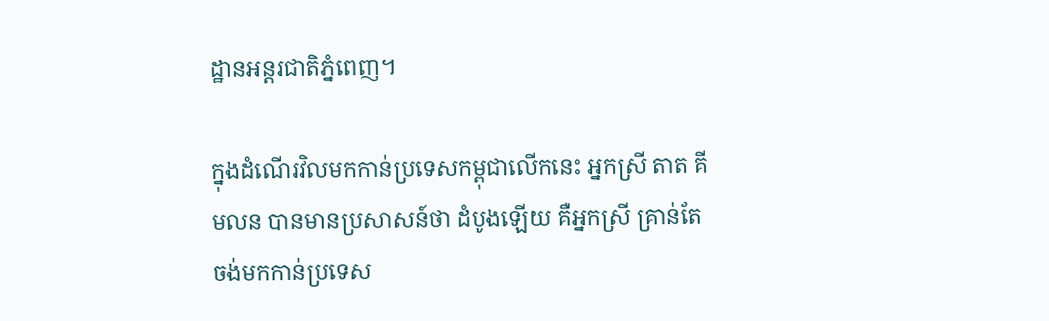ដ្ឋានអន្តរជាតិភ្នំពេញ។

ក្នុងដំណើរវិលមកកាន់ប្រទេសកម្ពុជាលើកនេះ អ្នកស្រី តាត គីមលន បានមានប្រសាសន៍ថា ដំបូងឡើយ គឺអ្នកស្រី គ្រាន់តែចង់មកកាន់ប្រទេស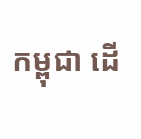កម្ពុជា ដើ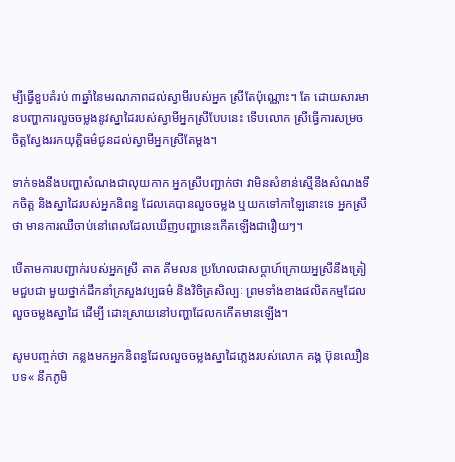ម្បីធ្វើខួបគំរប់ ៣ឆ្នាំនៃមរណភាពដល់ស្វាមីរបស់អ្នក ស្រីតែប៉ុណ្ណោះ។ តែ ដោយសារមានបញ្ហាការលួចចម្លងនូវស្នាដៃរបស់ស្វាមីអ្នកស្រីបែបនេះ ទើបលោក ស្រីធ្វើការសម្រចចិត្តស្វែងររកយុត្តិធម៌ជូនដល់ស្វាមីអ្នកស្រីតែម្ដង។

ទាក់ទងនឹងបញ្ហាសំណងជាលុយកាក អ្នកស្រីបញ្ជាក់ថា វាមិនសំខាន់ស្មើនឹងសំណងទឹកចិត្ត និងស្នាដៃរបស់អ្នកនិពន្ធ ដែលគេបានលួចចម្លង ឬយកទៅកាឡៃនោះទេ អ្នកស្រីថា មានការឈឺចាប់នៅពេលដែលឃើញបញ្ហានេះកើតឡើងជារឿយៗ។

បើតាមការបញ្ជាក់របស់អ្នកស្រី តាត គីមលន ប្រហែលជាសប្តាហ៍ក្រោយអ្នស្រីនឹងត្រៀមជួបជា មួយថ្នាក់ដឹកនាំក្រសួងវប្បធម៌ និងវិចិត្រសិល្បៈ ព្រមទាំងខាងផលិតកម្មដែលលួចចម្លងស្នាដៃ ដើម្បី ដោះស្រាយនៅបញ្ហាដែលកកើតមានឡើង។

សូមបញ្ចក់ថា កន្លងមកអ្នកនិពន្ធដែលលួចចម្លងស្នាដៃភ្លេងរបស់លោក គង្គ ប៊ុនឈឿន បទ« នឹកភូមិ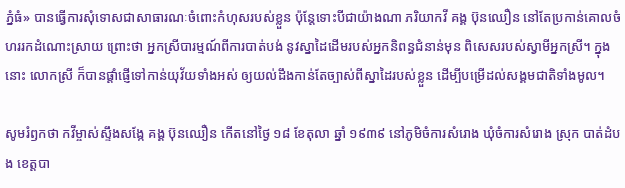ភ្នំធំ» បានធ្វើការសុំទោសជាសាធារណៈចំពោះកំហុសរបស់ខ្លួន ប៉ុន្តែទោះបីជាយ៉ាងណា ភរិយាកវី គង្គ ប៊ុនឈឿន នៅតែប្រកាន់គោលចំហររកដំណោះស្រាយ ព្រោះថា អ្នកស្រីបារម្មណ៍ពីការបាត់បង់ នូវស្នាដៃដើមរបស់អ្នកនិពន្ធជំនាន់មុន ពិសេសរបស់ស្វាមីអ្នកស្រី។ ក្នុងនោះ លោកស្រី ក៏បានផ្ដាំផ្ញើទៅកាន់យុវ័យទាំងអស់ ឲ្យយល់ដឹងកាន់តែច្បាស់ពីស្នាដៃរបស់ខ្លួន ដើម្បីបម្រើដល់សង្គមជាតិទាំងមូល។

សូមរំឭកថា កវីម្ចាស់ស្ទឹងសង្កែ គង្គ ប៊ុនឈឿន កើតនៅថ្ងៃ ១៨ ខែតុលា ឆ្នាំ ១៩៣៩ នៅភូមិចំការសំរោង ឃុំចំការសំរោង ស្រុក បាត់ដំបង ខេត្តបា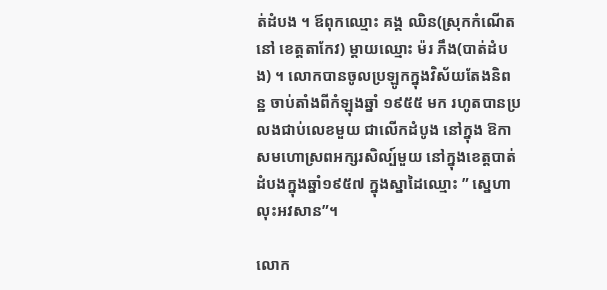ត់ដំបង ។ ឪពុកឈ្មោះ គង្គ ឈិន(ស្រុកកំណើតនៅ ខេត្តតាកែវ) ម្តាយឈ្មោះ ម៉រ ភឹង(បាត់ដំបង) ។ លោកបានចូលប្រឡូកក្នុងវិស័យតែងនិពន្ឋ ចាប់តាំងពីកំឡុងឆ្នាំ ១៩៥៥ មក រហូតបានប្រលងជាប់លេខមួយ ជាលើកដំបូង នៅក្នុង ឱកាសមហោស្រពអក្សរសិល្ប៍មួយ នៅក្នុងខេត្តបាត់ដំបងក្នុងឆ្នាំ១៩៥៧ ក្នុងស្នាដៃឈ្មោះ ” ស្នេហាលុះអវសាន”។

លោក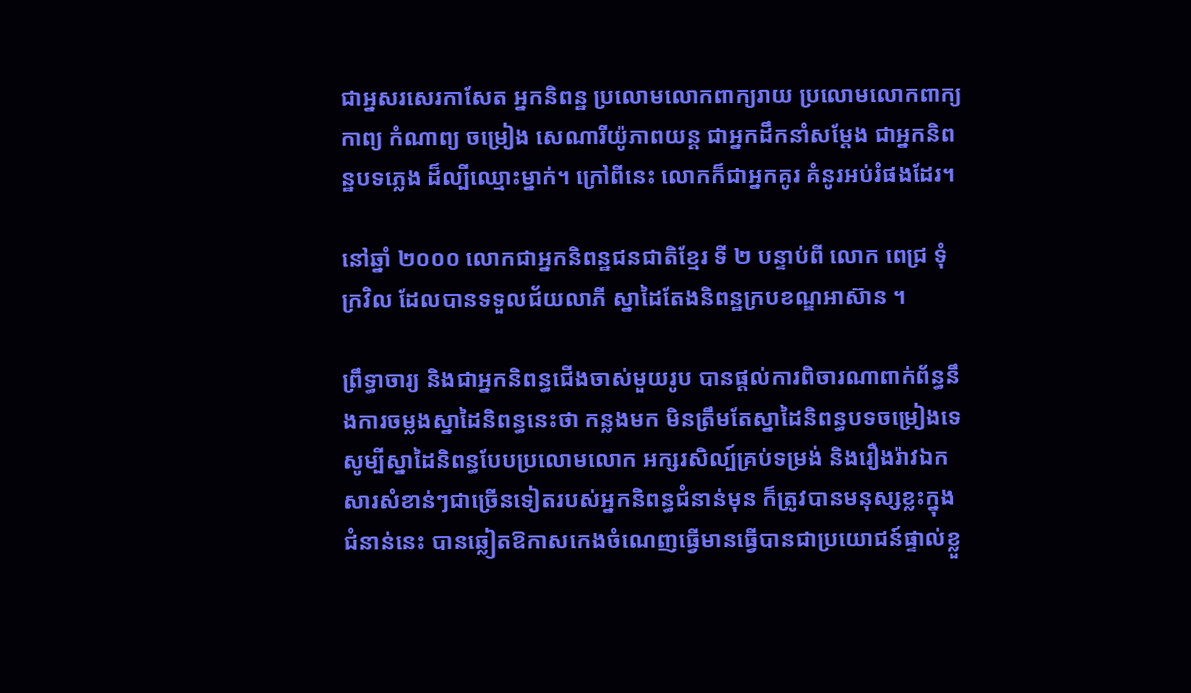ជាអ្នសរសេរកាសែត អ្នកនិពន្ឋ ប្រលោមលោកពាក្យរាយ ប្រលោមលោកពាក្យកាព្យ កំណាព្យ ចម្រៀង សេណារីយ៉ូភាពយន្ត ជាអ្នកដឹកនាំសម្តែង ជាអ្នកនិពន្ឋបទភ្លេង ដ៏ល្បីឈ្មោះម្នាក់។ ក្រៅពីនេះ លោកក៏ជាអ្នកគូរ គំនូរអប់រំផងដែរ។

នៅឆ្នាំ ២០០០ លោកជាអ្នកនិពន្ឋជនជាតិខ្មែរ ទី ២ បន្ទាប់ពី លោក ពេជ្រ ទុំក្រវិល ដែលបានទទួលជ័យលាភី ស្នាដៃតែងនិពន្ឋក្របខណ្ឌអាស៊ាន ។

ព្រឹទ្ធាចារ្យ និងជាអ្នកនិពន្ធជើងចាស់មួយរូប បានផ្តល់ការពិចារណាពាក់ព័ន្ធនឹងការចម្លងស្នាដៃនិពន្ធនេះថា កន្លងមក មិនត្រឹមតែស្នាដៃនិពន្ធបទចម្រៀងទេ សូម្បីស្នាដៃនិពន្ធបែបប្រលោមលោក អក្សរសិល្ប៍គ្រប់ទម្រង់ និងរឿងរ៉ាវឯកសារសំខាន់ៗជាច្រើនទៀតរបស់អ្នកនិពន្ធជំនាន់មុន ក៏ត្រូវបានមនុស្សខ្លះក្នុងជំនាន់នេះ បានឆ្លៀតឱកាសកេងចំណេញធ្វើមានធ្វើបានជាប្រយោជន៍ផ្ទាល់ខ្លួ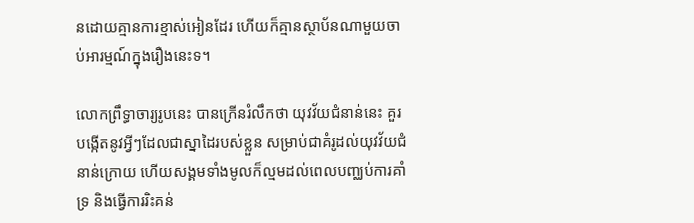នដោយគ្មានការខ្មាស់អៀនដែរ ហើយក៏គ្មានស្ថាប័នណាមួយចាប់អារម្មណ៍ក្នុងរឿងនេះទ។

លោកព្រឹទ្ធាចារ្យរូបនេះ បានក្រើនរំលឹកថា យុវវ័យជំនាន់នេះ គួរបង្កើតនូវអ្វីៗដែលជាស្នាដៃរបស់ខ្លួន សម្រាប់ជាគំរូដល់យុវវ័យជំនាន់ក្រោយ ហើយសង្គមទាំងមូលក៏ល្មមដល់ពេលបញ្ឈប់ការគាំទ្រ និងធ្វើការរិះគន់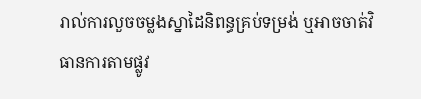រាល់ការលួចចម្លងស្នាដៃនិពន្ធគ្រប់ទម្រង់ ឬអាចចាត់វិធានការតាមផ្លូវ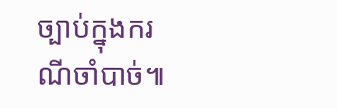ច្បាប់ក្នុងករណីចាំបាច់៕